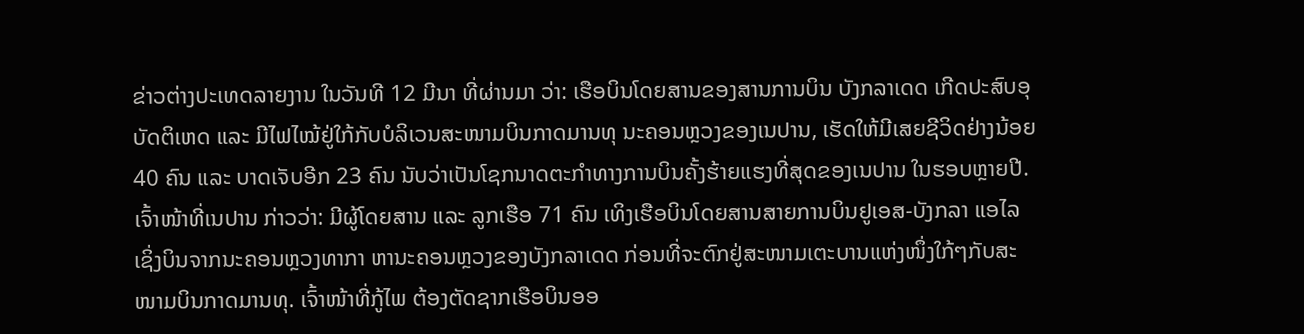ຂ່າວຕ່າງປະເທດລາຍງານ ໃນວັນທີ 12 ມີນາ ທີ່ຜ່ານມາ ວ່າ: ເຮືອບິນໂດຍສານຂອງສານການບິນ ບັງກລາເດດ ເກີດປະສົບອຸບັດຕິເຫດ ແລະ ມີໄຟໄໝ້ຢູ່ໃກ້ກັບບໍລິເວນສະໜາມບິນກາດມານທຸ ນະຄອນຫຼວງຂອງເນປານ, ເຮັດໃຫ້ມີເສຍຊີວິດຢ່າງນ້ອຍ 40 ຄົນ ແລະ ບາດເຈັບອີກ 23 ຄົນ ນັບວ່າເປັນໂຊກນາດຕະກຳທາງການບິນຄັ້ງຮ້າຍແຮງທີ່ສຸດຂອງເນປານ ໃນຮອບຫຼາຍປີ.
ເຈົ້າໜ້າທີ່ເນປານ ກ່າວວ່າ: ມີຜູ້ໂດຍສານ ແລະ ລູກເຮືອ 71 ຄົນ ເທິງເຮືອບິນໂດຍສານສາຍການບິນຢູເອສ-ບັງກລາ ແອໄລ ເຊິ່ງບິນຈາກນະຄອນຫຼວງທາກາ ຫານະຄອນຫຼວງຂອງບັງກລາເດດ ກ່ອນທີ່ຈະຕົກຢູ່ສະໜາມເຕະບານແຫ່ງໜຶ່ງໃກ້ໆກັບສະໜາມບິນກາດມານທຸ. ເຈົ້າໜ້າທີ່ກູ້ໄພ ຕ້ອງຕັດຊາກເຮືອບິນອອ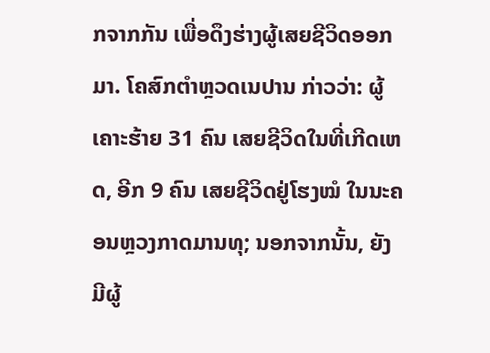ກຈາກກັນ ເພື່ອດຶງຮ່າງຜູ້ເສຍຊີວິດອອກມາ. ໂຄສົກຕຳຫຼວດເນປານ ກ່າວວ່າ: ຜູ້ເຄາະຮ້າຍ 31 ຄົນ ເສຍຊີວິດໃນທີ່ເກີດເຫດ, ອີກ 9 ຄົນ ເສຍຊີວິດຢູ່ໂຮງໝໍ ໃນນະຄອນຫຼວງກາດມານທຸ; ນອກຈາກນັ້ນ, ຍັງມີຜູ້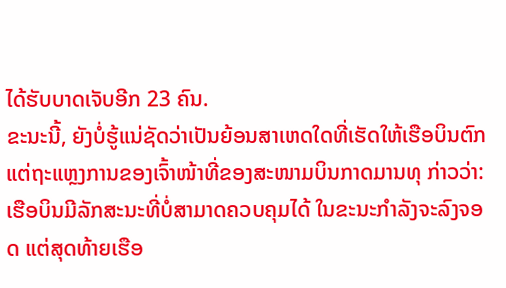ໄດ້ຮັບບາດເຈັບອີກ 23 ຄົນ.
ຂະນະນີ້, ຍັງບໍ່ຮູ້ແນ່ຊັດວ່າເປັນຍ້ອນສາເຫດໃດທີ່ເຮັດໃຫ້ເຮືອບິນຕົກ ແຕ່ຖະແຫຼງການຂອງເຈົ້າໜ້າທີ່ຂອງສະໜາມບິນກາດມານທຸ ກ່າວວ່າ: ເຮືອບິນມີລັກສະນະທີ່ບໍ່ສາມາດຄວບຄຸມໄດ້ ໃນຂະນະກຳລັງຈະລົງຈອດ ແຕ່ສຸດທ້າຍເຮືອ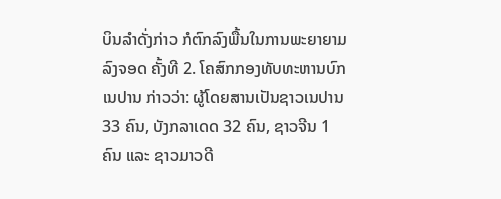ບິນລຳດັ່ງກ່າວ ກໍຕົກລົງພື້ນໃນການພະຍາຍາມລົງຈອດ ຄັ້ງທີ 2. ໂຄສົກກອງທັບທະຫານບົກເນປານ ກ່າວວ່າ: ຜູ້ໂດຍສານເປັນຊາວເນປານ 33 ຄົນ, ບັງກລາເດດ 32 ຄົນ, ຊາວຈີນ 1 ຄົນ ແລະ ຊາວມາວດີ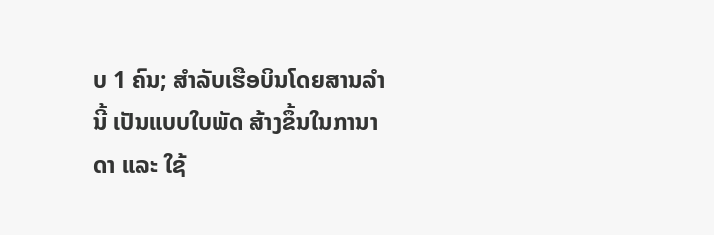ບ 1 ຄົນ; ສຳລັບເຮືອບິນໂດຍສານລຳນີ້ ເປັນແບບໃບພັດ ສ້າງຂຶ້ນໃນການາດາ ແລະ ໃຊ້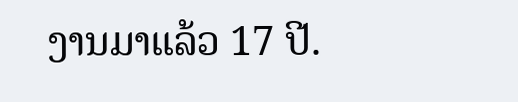ງານມາແລ້ວ 17 ປີ.